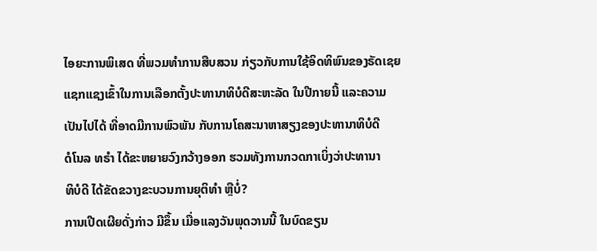ໄອຍະການພິເສດ ທີ່ພວມທຳການສືບສວນ ກ່ຽວກັບການໃຊ້ອິດທິພົນຂອງຣັດເຊຍ
ແຊກແຊງເຂົ້າໃນການເລືອກຕັ້ງປະທານາທິບໍດີສະຫະລັດ ໃນປີກາຍນີ້ ແລະຄວາມ
ເປັນໄປໄດ້ ທີ່ອາດມີການພົວພັນ ກັບການໂຄສະນາຫາສຽງຂອງປະທານາທິບໍດີ
ດໍໂນລ ທຣຳ ໄດ້ຂະຫຍາຍວົງກວ້າງອອກ ຮວມທັງການກວດກາເບິ່ງວ່າປະທານາ
ທິບໍດີ ໄດ້ຂັດຂວາງຂະບວນການຍຸຕິທຳ ຫຼືບໍ່?
ການເປີດເຜີຍດັ່ງກ່າວ ມີຂຶ້ນ ເມື່ອແລງວັນພຸດວານນີ້ ໃນບົດຂຽນ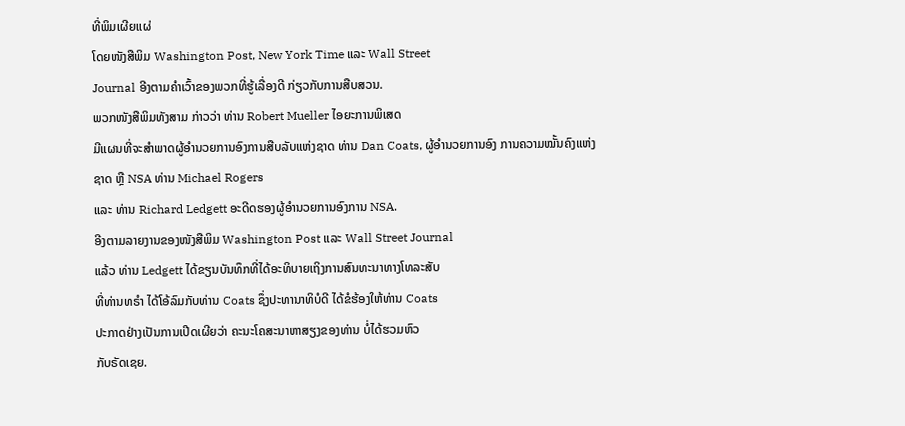ທີ່ພິມເຜີຍແຜ່
ໂດຍໜັງສືພິມ Washington Post, New York Time ແລະ Wall Street
Journal ອີງຕາມຄຳເວົ້າຂອງພວກທີ່ຮູ້ເລື່ອງດີ ກ່ຽວກັບການສືບສວນ.
ພວກໜັງສືພິມທັງສາມ ກ່າວວ່າ ທ່ານ Robert Mueller ໄອຍະການພິເສດ
ມີແຜນທີ່ຈະສຳພາດຜູ້ອຳນວຍການອົງການສືບລັບແຫ່ງຊາດ ທ່ານ Dan Coats, ຜູ້ອຳນວຍການອົງ ການຄວາມໝັ້ນຄົງແຫ່ງຊາດ ຫຼື NSA ທ່ານ Michael Rogers
ແລະ ທ່ານ Richard Ledgett ອະດີດຮອງຜູ້ອຳນວຍການອົງການ NSA.
ອີງຕາມລາຍງານຂອງໜັງສືພິມ Washington Post ແລະ Wall Street Journal
ແລ້ວ ທ່ານ Ledgett ໄດ້ຂຽນບັນທຶກທີ່ໄດ້ອະທິບາຍເຖິງການສົນທະນາທາງໂທລະສັບ
ທີ່ທ່ານທຣຳ ໄດ້ໂອ້ລົມກັບທ່ານ Coats ຊຶ່ງປະທານາທິບໍດີ ໄດ້ຂໍຮ້ອງໃຫ້ທ່ານ Coats
ປະກາດຢ່າງເປັນການເປີດເຜີຍວ່າ ຄະນະໂຄສະນາຫາສຽງຂອງທ່ານ ບໍ່ໄດ້ຮວມຫົວ
ກັບຣັດເຊຍ.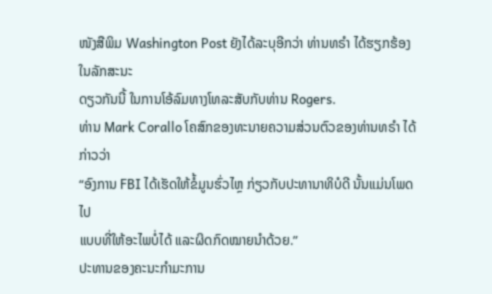ໜັງສືພິມ Washington Post ຍັງໄດ້ລະບຸອີກວ່າ ທ່ານທຣຳ ໄດ້ຮຽກຮ້ອງໃນລັກສະນະ
ດຽວກັນນີ້ ໃນການໂອ້ລົມທາງໂທລະສັບກັບທ່ານ Rogers.
ທ່ານ Mark Corallo ໂຄສົກຂອງທະນາຍຄວາມສ່ວນຕົວຂອງທ່ານທຣຳ ໄດ້ກ່າວວ່າ
“ອົງການ FBI ໄດ້ເຮັດໃຫ້ຂໍ້ມູນຮົ່ວໄຫຼ ກ່ຽວກັບປະທານາທິບໍດີ ນັ້ນແມ່ນໂພດໄປ
ແບບທີ່ໃຫ້ອະໄພບໍ່ໄດ້ ແລະຜິດກົດໝາຍນຳດ້ວຍ.”
ປະທານຂອງຄະນະກຳມະການ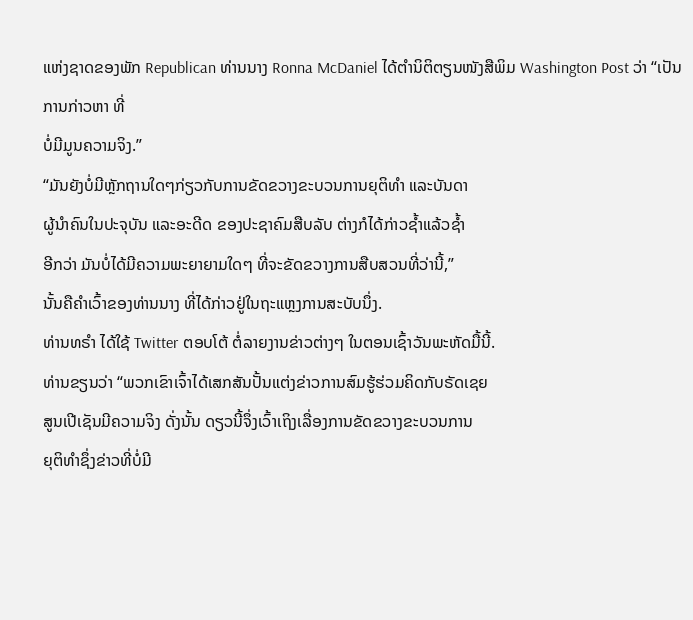ແຫ່ງຊາດຂອງພັກ Republican ທ່ານນາງ Ronna McDaniel ໄດ້ຕຳນິຕິຕຽນໜັງສືພິມ Washington Post ວ່າ “ເປັນການກ່າວຫາ ທີ່
ບໍ່ມີມູນຄວາມຈິງ.”
“ມັນຍັງບໍ່ມີຫຼັກຖານໃດໆກ່ຽວກັບການຂັດຂວາງຂະບວນການຍຸຕິທຳ ແລະບັນດາ
ຜູ້ນຳຄົນໃນປະຈຸບັນ ແລະອະດີດ ຂອງປະຊາຄົມສືບລັບ ຕ່າງກໍໄດ້ກ່າວຊ້ຳແລ້ວຊ້ຳ
ອີກວ່າ ມັນບໍ່ໄດ້ມີຄວາມພະຍາຍາມໃດໆ ທີ່ຈະຂັດຂວາງການສືບສວນທີ່ວ່ານີ້,”
ນັ້ນຄືຄຳເວົ້າຂອງທ່ານນາງ ທີ່ໄດ້ກ່າວຢູ່ໃນຖະແຫຼງການສະບັບນຶ່ງ.
ທ່ານທຣຳ ໄດ້ໃຊ້ Twitter ຕອບໂຕ້ ຕໍ່ລາຍງານຂ່າວຕ່າງໆ ໃນຕອນເຊົ້າວັນພະຫັດມື້ນີ້.
ທ່ານຂຽນວ່າ “ພວກເຂົາເຈົ້າໄດ້ເສກສັນປັ້ນແຕ່ງຂ່າວການສົມຮູ້ຮ່ວມຄິດກັບຣັດເຊຍ
ສູນເປີເຊັນມີຄວາມຈິງ ດັ່ງນັ້ນ ດຽວນີ້ຈຶ່ງເວົ້າເຖິງເລື່ອງການຂັດຂວາງຂະບວນການ
ຍຸຕິທຳຊຶ່ງຂ່າວທີ່ບໍ່ມີ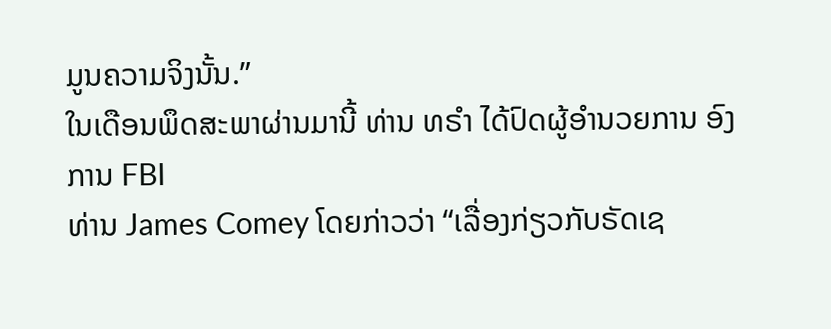ມູນຄວາມຈິງນັ້ນ.”
ໃນເດືອນພຶດສະພາຜ່ານມານີ້ ທ່ານ ທຣຳ ໄດ້ປົດຜູ້ອຳນວຍການ ອົງການ FBI
ທ່ານ James Comey ໂດຍກ່າວວ່າ “ເລື່ອງກ່ຽວກັບຣັດເຊ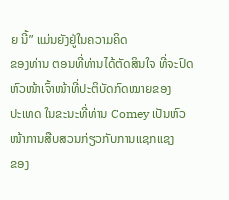ຍ ນີ້” ແມ່ນຍັງຢູ່ໃນຄວາມຄິດ
ຂອງທ່ານ ຕອນທີ່ທ່ານໄດ້ຕັດສິນໃຈ ທີ່ຈະປົດຫົວໜ້າເຈົ້າໜ້າທີ່ປະຕິບັດກົດໝາຍຂອງ
ປະເທດ ໃນຂະນະທີ່ທ່ານ Comey ເປັນຫົວໜ້າການສືບສວນກ່ຽວກັບການແຊກແຊງ
ຂອງ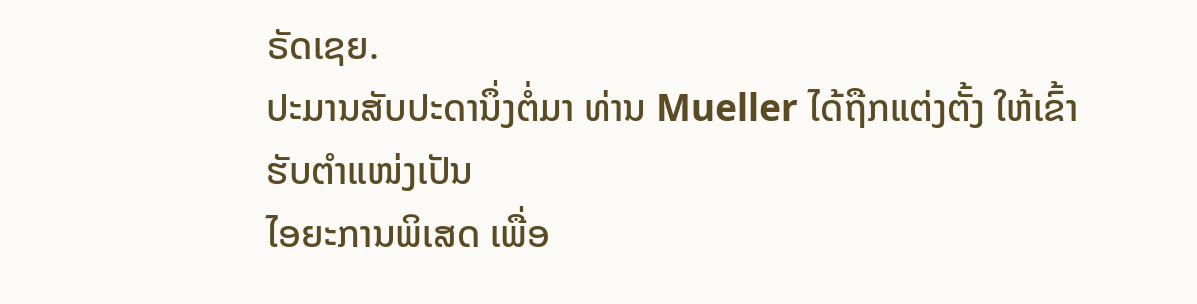ຣັດເຊຍ.
ປະມານສັບປະດານຶ່ງຕໍ່ມາ ທ່ານ Mueller ໄດ້ຖືກແຕ່ງຕັ້ງ ໃຫ້ເຂົ້າຮັບຕຳແໜ່ງເປັນ
ໄອຍະການພິເສດ ເພື່ອ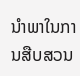ນຳພາໃນການສືບສວນ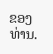ຂອງທ່ານ.